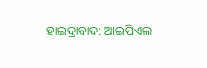ହାଇଦ୍ରାବାଦ: ଆଇପିଏଲ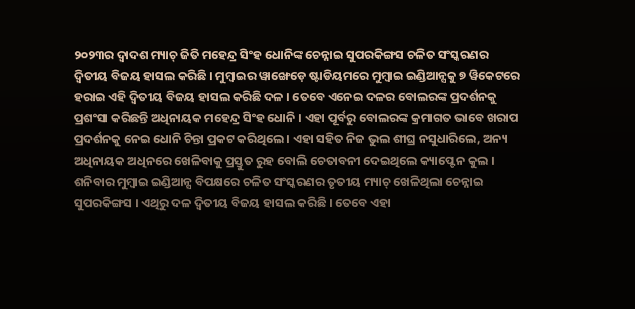୨୦୨୩ର ଦ୍ବାଦଶ ମ୍ୟାଚ୍ ଜିତି ମହେନ୍ଦ୍ର ସିଂହ ଧୋନିଙ୍କ ଚେନ୍ନାଇ ସୁପରକିଙ୍ଗସ ଚଳିତ ସଂସ୍କରଣର ଦ୍ବିତୀୟ ବିଜୟ ହାସଲ କରିଛି । ମୁମ୍ବାଇର ୱାଙ୍ଖେଡ଼େ ଷ୍ଟାଡିୟମରେ ମୁମ୍ବାଇ ଇଣ୍ଡିଆନ୍ସକୁ ୭ ୱିକେଟରେ ହରାଇ ଏହି ଦ୍ବିତୀୟ ବିଜୟ ହାସଲ କରିଛି ଦଳ । ତେବେ ଏନେଇ ଦଳର ବୋଲରଙ୍କ ପ୍ରଦର୍ଶନକୁ ପ୍ରଶଂସା କରିଛନ୍ତି ଅଧିନାୟକ ମହେନ୍ଦ୍ର ସିଂହ ଧୋନି । ଏହା ପୂର୍ବରୁ ବୋଲରଙ୍କ କ୍ରମାଗତ ଭାବେ ଖରାପ ପ୍ରଦର୍ଶନକୁ ନେଇ ଧୋନି ଚିନ୍ତା ପ୍ରକଟ କରିଥିଲେ । ଏହା ସହିତ ନିଜ ଭୁଲ ଶୀଘ୍ର ନସୁଧାରିଲେ, ଅନ୍ୟ ଅଧିନାୟକ ଅଧିନରେ ଖେଳିବାକୁ ପ୍ରସ୍ତୁତ ରୁହ ବୋଲି ଚେତାବନୀ ଦେଇଥିଲେ କ୍ୟାପ୍ଟେନ କୁଲ ।
ଶନିବାର ମୁମ୍ବାଇ ଇଣ୍ଡିଆନ୍ସ ବିପକ୍ଷରେ ଚଳିତ ସଂସ୍କରଣର ତୃତୀୟ ମ୍ୟାଚ୍ ଖେଳିଥିଲା ଚେନ୍ନାଇ ସୁପରକିଙ୍ଗସ । ଏଥିରୁ ଦଳ ଦ୍ବିତୀୟ ବିଜୟ ହାସଲ କରିଛି । ତେବେ ଏହା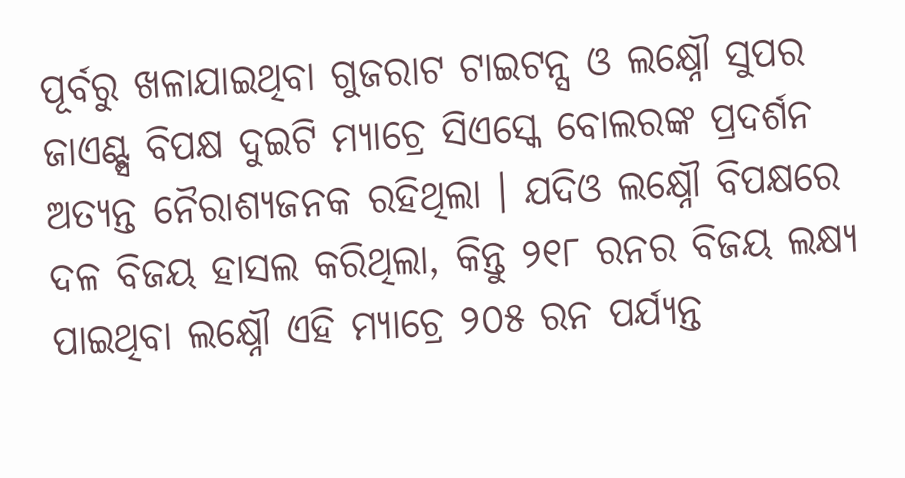ପୂର୍ବରୁ ଖଳାଯାଇଥିବା ଗୁଜରାଟ ଟାଇଟନ୍ସ ଓ ଲକ୍ଷ୍ନୌ ସୁପର ଜାଏଣ୍ଟ୍ସ ବିପକ୍ଷ ଦୁଇଟି ମ୍ୟାଚ୍ରେ ସିଏସ୍କେ ବୋଲରଙ୍କ ପ୍ରଦର୍ଶନ ଅତ୍ୟନ୍ତ ନୈରାଶ୍ୟଜନକ ରହିଥିଲା । ଯଦିଓ ଲକ୍ଷ୍ନୌ ବିପକ୍ଷରେ ଦଳ ବିଜୟ ହାସଲ କରିଥିଲା, କିନ୍ତୁ ୨୧୮ ରନର ବିଜୟ ଲକ୍ଷ୍ୟ ପାଇଥିବା ଲକ୍ଷ୍ନୌ ଏହି ମ୍ୟାଚ୍ରେ ୨୦୫ ରନ ପର୍ଯ୍ୟନ୍ତ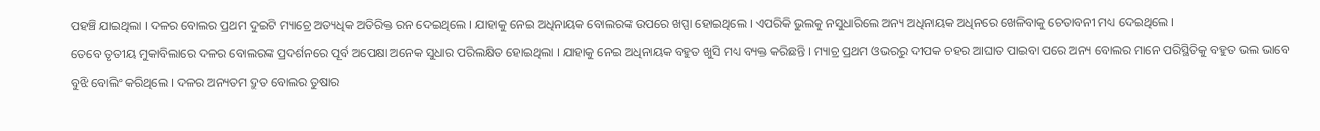ପହଞ୍ଚି ଯାଇଥିଲା । ଦଳର ବୋଲର ପ୍ରଥମ ଦୁଇଟି ମ୍ୟାଚ୍ରେ ଅତ୍ୟଧିକ ଅତିରିକ୍ତ ରନ ଦେଇଥିଲେ । ଯାହାକୁ ନେଇ ଅଧିନାୟକ ବୋଲରଙ୍କ ଉପରେ ଖପ୍ପା ହୋଇଥିଲେ । ଏପରିକି ଭୁଲକୁ ନସୁଧାରିଲେ ଅନ୍ୟ ଅଧିନାୟକ ଅଧିନରେ ଖେଳିବାକୁ ଚେତାବନୀ ମଧ୍ୟ ଦେଇଥିଲେ ।
ତେବେ ତୃତୀୟ ମୁକାବିଲାରେ ଦଳର ବୋଲରଙ୍କ ପ୍ରଦର୍ଶନରେ ପୂର୍ବ ଅପେକ୍ଷା ଅନେକ ସୁଧାର ପରିଲକ୍ଷିତ ହୋଇଥିଲା । ଯାହାକୁ ନେଇ ଅଧିନାୟକ ବହୁତ ଖୁସି ମଧ୍ୟ ବ୍ୟକ୍ତ କରିଛନ୍ତି । ମ୍ୟାଚ୍ର ପ୍ରଥମ ଓଭରରୁ ଦୀପକ ଚହର ଆଘାତ ପାଇବା ପରେ ଅନ୍ୟ ବୋଲର ମାନେ ପରିସ୍ଥିତିକୁ ବହୁତ ଭଲ ଭାବେ ବୁଝି ବୋଲିଂ କରିଥିଲେ । ଦଳର ଅନ୍ୟତମ ଦ୍ରୁତ ବୋଲର ତୁଷାର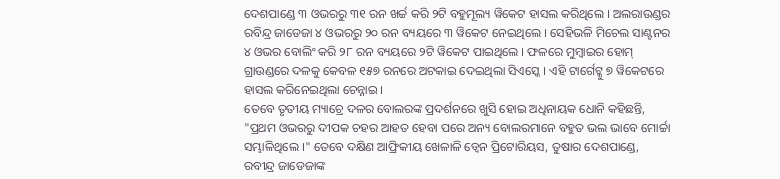ଦେଶପାଣ୍ଡେ ୩ ଓଭରରୁ ୩୧ ରନ ଖର୍ଚ୍ଚ କରି ୨ଟି ବହୁମୂଲ୍ୟ ୱିକେଟ ହାସଲ କରିଥିଲେ । ଅଲରାଉଣ୍ଡର ରବିନ୍ଦ୍ର ଜାଡେଜା ୪ ଓଭରରୁ ୨୦ ରନ ବ୍ୟୟରେ ୩ ୱିକେଟ ନେଇଥିଲେ । ସେହିଭଳି ମିଚେଲ ସାଣ୍ଟନର ୪ ଓଭର ବୋଲିଂ କରି ୨୮ ରନ ବ୍ୟୟରେ ୨ଟି ୱିକେଟ ପାଇଥିଲେ । ଫଳରେ ମୁମ୍ବାଇର ହୋମ୍ ଗ୍ରାଉଣ୍ଡରେ ଦଳକୁ କେବଳ ୧୫୭ ରନରେ ଅଟକାଇ ଦେଇଥିଲା ସିଏସ୍କେ । ଏହି ଟାର୍ଗେଟ୍କୁ ୭ ୱିକେଟରେ ହାସଲ କରିନେଇଥିଲା ଚେନ୍ନାଇ ।
ତେବେ ତୃତୀୟ ମ୍ୟାଚ୍ରେ ଦଳର ବୋଲରଙ୍କ ପ୍ରଦର୍ଶନରେ ଖୁସି ହୋଇ ଅଧିନାୟକ ଧୋନି କହିଛନ୍ତି, "ପ୍ରଥମ ଓଭରରୁ ଦୀପକ ଚହର ଆହତ ହେବା ପରେ ଅନ୍ୟ ବୋଲରମାନେ ବହୁତ ଭଲ ଭାବେ ମୋର୍ଚ୍ଚା ସମ୍ଭାଳିଥିଲେ ।" ତେବେ ଦକ୍ଷିଣ ଆଫ୍ରିକୀୟ ଖେଳାଳି ଡ୍ବେନ ପ୍ରିଟୋରିୟସ, ତୁଷାର ଦେଶପାଣ୍ଡେ, ରବୀନ୍ଦ୍ର ଜାଡେଜାଙ୍କ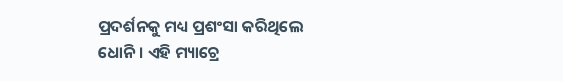ପ୍ରଦର୍ଶନକୁ ମଧ୍ୟ ପ୍ରଶଂସା କରିଥିଲେ ଧୋନି । ଏହି ମ୍ୟାଚ୍ରେ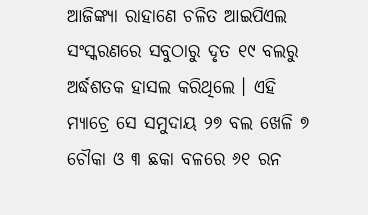ଆଜିଙ୍କ୍ୟା ରାହାଣେ ଚଳିତ ଆଇପିଏଲ ସଂସ୍କରଣରେ ସବୁଠାରୁ ଦୃତ ୧୯ ବଲରୁ ଅର୍ଦ୍ଧଶତକ ହାସଲ କରିଥିଲେ । ଏହି ମ୍ୟାଚ୍ରେ ସେ ସମୁଦାୟ ୨୭ ବଲ ଖେଳି ୭ ଚୌକା ଓ ୩ ଛକା ବଳରେ ୬୧ ରନ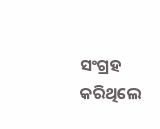ସଂଗ୍ରହ କରିଥିଲେ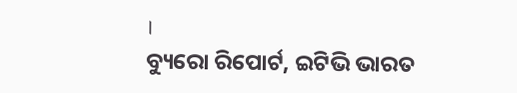।
ବ୍ୟୁରୋ ରିପୋର୍ଟ, ଇଟିଭି ଭାରତ